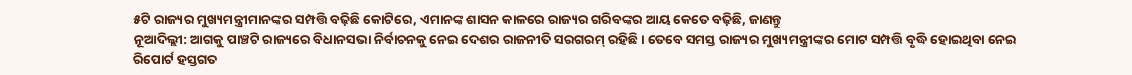୫ଟି ରାଜ୍ୟର ମୁଖ୍ୟମନ୍ତ୍ରୀମାନଙ୍କର ସମ୍ପତ୍ତି ବଢ଼ିଛି କୋଟିରେ, ଏମାନଙ୍କ ଶାସନ କାଳରେ ରାଜ୍ୟର ଗରିବଙ୍କର ଆୟ କେତେ ବଢ଼ିଛି, ଜାଣନ୍ତୁ
ନୂଆଦିଲ୍ଲୀ: ଆଗକୁ ପାଞ୍ଚଟି ରାଜ୍ୟରେ ବିଧାନସଭା ନିର୍ବାଚନକୁ ନେଇ ଦେଶର ରାଜନୀତି ସରଗରମ୍ ରହିଛି । ତେବେ ସମସ୍ତ ରାଜ୍ୟର ମୁଖ୍ୟମନ୍ତ୍ରୀଙ୍କର ମୋଟ ସମ୍ପତ୍ତି ବୃଦ୍ଧି ହୋଇଥିବା ନେଇ ରିପୋର୍ଟ ହସ୍ତଗତ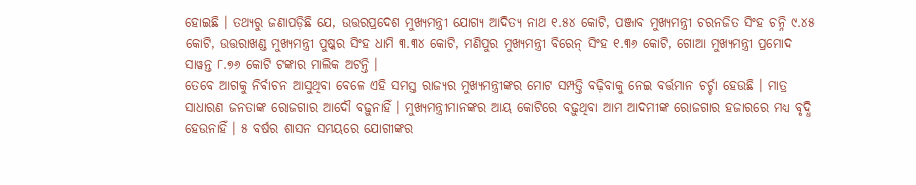ହୋଇଛି । ତଥ୍ୟରୁ ଜଣାପଡ଼ିଛି ଯେ, ଉତ୍ତରପ୍ରଦେଶ ମୁଖ୍ୟମନ୍ତ୍ରୀ ଯୋଗ୍ୟ ଆଦିତ୍ୟ ନାଥ ୧.୫୪ କୋଟି, ପଞ୍ଜାବ ମୁଖ୍ୟମନ୍ତ୍ରୀ ଚରନଜିତ ସିଂହ ଚନ୍ନି ୯.୪୫ କୋଟି, ଉତ୍ତରାଖଣ୍ଡ ମୁଖ୍ୟମନ୍ତ୍ରୀ ପୁଷ୍କର ସିଂହ ଧାମି ୩.୩୪ କୋଟି, ମଣିପୁର ମୁଖ୍ୟମନ୍ତ୍ରୀ ବିରେନ୍ ସିଂହ ୧.୩୬ କୋଟି, ଗୋଆ ମୁଖ୍ୟମନ୍ତ୍ରୀ ପ୍ରମୋଦ ସାୱନ୍ତ ୮.୭୬ କୋଟି ଟଙ୍କାର ମାଲିକ ଅଟନ୍ତି ।
ତେବେ ଆଗକୁ ନିର୍ବାଚନ ଆସୁଥିବା ବେଳେ ଏହି ସମସ୍ତ ରାଜ୍ୟର ମୁଖ୍ୟମନ୍ତ୍ରୀଙ୍କର ମୋଟ ସମ୍ପତ୍ତି ବଢ଼ିବାକୁ ନେଇ ବର୍ତ୍ତମାନ ଚର୍ଚ୍ଚା ହେଉଛି । ମାତ୍ର ସାଧାରଣ ଜନତାଙ୍କ ରୋଜଗାର ଆଦୌ ବଢ଼ୁନାହିଁ । ମୁଖ୍ୟମନ୍ତ୍ରୀମାନଙ୍କର ଆୟ କୋଟିରେ ବଢ଼ୁଥିବା ଆମ ଆଦମୀଙ୍କ ରୋଜଗାର ହଜାରରେ ମଧ୍ୟ ବୃଦ୍ଧି ହେଉନାହିଁ । ୫ ବର୍ଷର ଶାସନ ସମୟରେ ଯୋଗୀଙ୍କର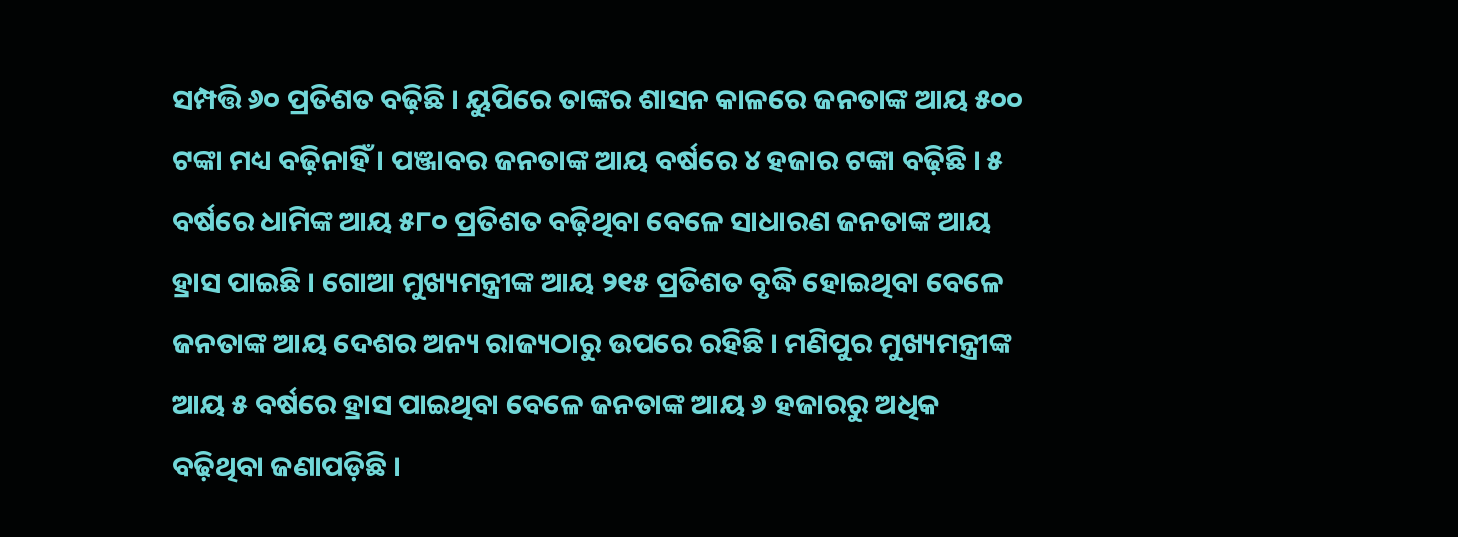ସମ୍ପତ୍ତି ୬୦ ପ୍ରତିଶତ ବଢ଼ିଛି । ୟୁପିରେ ତାଙ୍କର ଶାସନ କାଳରେ ଜନତାଙ୍କ ଆୟ ୫୦୦ ଟଙ୍କା ମଧ୍ୟ ବଢ଼ିନାହିଁ । ପଞ୍ଜାବର ଜନତାଙ୍କ ଆୟ ବର୍ଷରେ ୪ ହଜାର ଟଙ୍କା ବଢ଼ିଛି । ୫ ବର୍ଷରେ ଧାମିଙ୍କ ଆୟ ୫୮୦ ପ୍ରତିଶତ ବଢ଼ିଥିବା ବେଳେ ସାଧାରଣ ଜନତାଙ୍କ ଆୟ ହ୍ରାସ ପାଇଛି । ଗୋଆ ମୁଖ୍ୟମନ୍ତ୍ରୀଙ୍କ ଆୟ ୨୧୫ ପ୍ରତିଶତ ବୃଦ୍ଧି ହୋଇଥିବା ବେଳେ ଜନତାଙ୍କ ଆୟ ଦେଶର ଅନ୍ୟ ରାଜ୍ୟଠାରୁ ଉପରେ ରହିଛି । ମଣିପୁର ମୁଖ୍ୟମନ୍ତ୍ରୀଙ୍କ ଆୟ ୫ ବର୍ଷରେ ହ୍ରାସ ପାଇଥିବା ବେଳେ ଜନତାଙ୍କ ଆୟ ୬ ହଜାରରୁ ଅଧିକ ବଢ଼ିଥିବା ଜଣାପଡ଼ିଛି ।